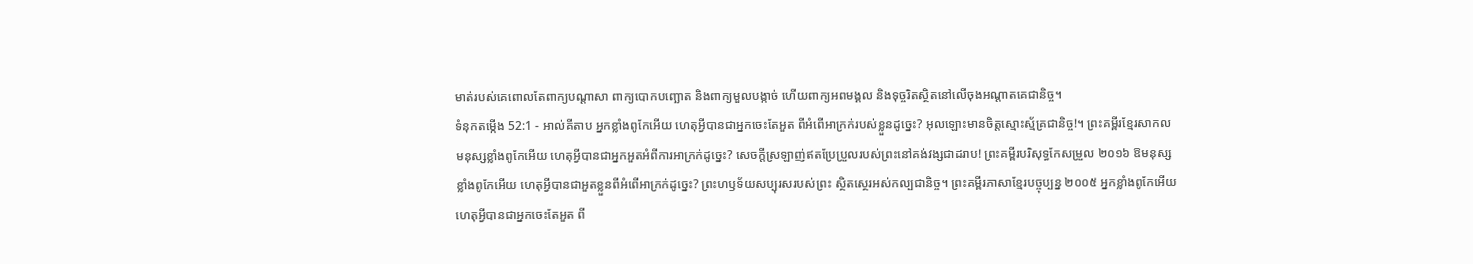មាត់របស់គេពោលតែពាក្យបណ្ដាសា ពាក្យបោកបញ្ឆោត និងពាក្យមួលបង្កាច់ ហើយពាក្យអពមង្គល និងទុច្ចរិតស្ថិតនៅលើចុងអណ្ដាតគេជានិច្ច។
ទំនុកតម្កើង 52:1 - អាល់គីតាប អ្នកខ្លាំងពូកែអើយ ហេតុអ្វីបានជាអ្នកចេះតែអួត ពីអំពើអាក្រក់របស់ខ្លួនដូច្នេះ? អុលឡោះមានចិត្តស្មោះស្ម័គ្រជានិច្ច!។ ព្រះគម្ពីរខ្មែរសាកល មនុស្សខ្លាំងពូកែអើយ ហេតុអ្វីបានជាអ្នកអួតអំពីការអាក្រក់ដូច្នេះ? សេចក្ដីស្រឡាញ់ឥតប្រែប្រួលរបស់ព្រះនៅគង់វង្សជាដរាប! ព្រះគម្ពីរបរិសុទ្ធកែសម្រួល ២០១៦ ឱមនុស្សខ្លាំងពូកែអើយ ហេតុអ្វីបានជាអួតខ្លួនពីអំពើអាក្រក់ដូច្នេះ? ព្រះហឫទ័យសប្បុរសរបស់ព្រះ ស្ថិតស្ថេរអស់កល្បជានិច្ច។ ព្រះគម្ពីរភាសាខ្មែរបច្ចុប្បន្ន ២០០៥ អ្នកខ្លាំងពូកែអើយ ហេតុអ្វីបានជាអ្នកចេះតែអួត ពី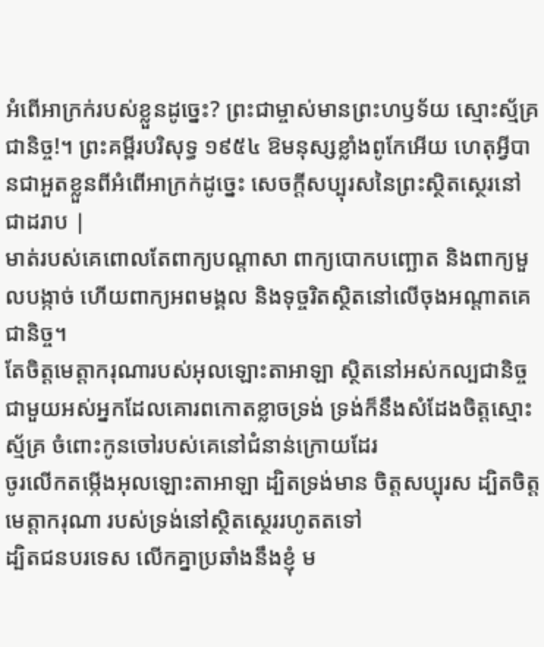អំពើអាក្រក់របស់ខ្លួនដូច្នេះ? ព្រះជាម្ចាស់មានព្រះហឫទ័យ ស្មោះស្ម័គ្រជានិច្ច!។ ព្រះគម្ពីរបរិសុទ្ធ ១៩៥៤ ឱមនុស្សខ្លាំងពូកែអើយ ហេតុអ្វីបានជាអួតខ្លួនពីអំពើអាក្រក់ដូច្នេះ សេចក្ដីសប្បុរសនៃព្រះស្ថិតស្ថេរនៅជាដរាប |
មាត់របស់គេពោលតែពាក្យបណ្ដាសា ពាក្យបោកបញ្ឆោត និងពាក្យមួលបង្កាច់ ហើយពាក្យអពមង្គល និងទុច្ចរិតស្ថិតនៅលើចុងអណ្ដាតគេជានិច្ច។
តែចិត្តមេត្តាករុណារបស់អុលឡោះតាអាឡា ស្ថិតនៅអស់កល្បជានិច្ច ជាមួយអស់អ្នកដែលគោរពកោតខ្លាចទ្រង់ ទ្រង់ក៏នឹងសំដែងចិត្តស្មោះស្ម័គ្រ ចំពោះកូនចៅរបស់គេនៅជំនាន់ក្រោយដែរ
ចូរលើកតម្កើងអុលឡោះតាអាឡា ដ្បិតទ្រង់មាន ចិត្តសប្បុរស ដ្បិតចិត្តមេត្តាករុណា របស់ទ្រង់នៅស្ថិតស្ថេររហូតតទៅ
ដ្បិតជនបរទេស លើកគ្នាប្រឆាំងនឹងខ្ញុំ ម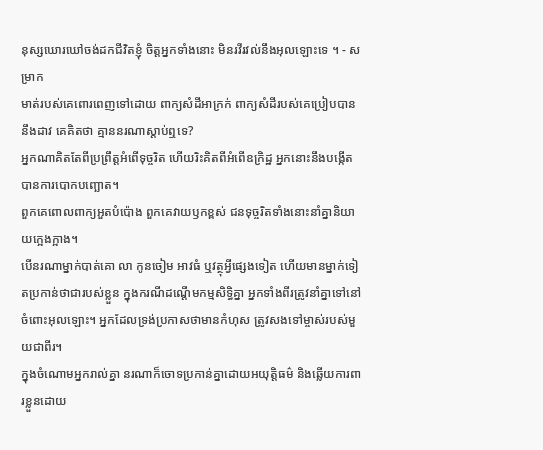នុស្សឃោរឃៅចង់ដកជីវិតខ្ញុំ ចិត្តអ្នកទាំងនោះ មិនរវីរវល់នឹងអុលឡោះទេ ។ - សម្រាក
មាត់របស់គេពោរពេញទៅដោយ ពាក្យសំដីអាក្រក់ ពាក្យសំដីរបស់គេប្រៀបបាននឹងដាវ គេគិតថា គ្មាននរណាស្ដាប់ឮទេ?
អ្នកណាគិតតែពីប្រព្រឹត្តអំពើទុច្ចរិត ហើយរិះគិតពីអំពើឧក្រិដ្ឋ អ្នកនោះនឹងបង្កើតបានការបោកបញ្ឆោត។
ពួកគេពោលពាក្យអួតបំប៉ោង ពួកគេវាយឫកខ្ពស់ ជនទុច្ចរិតទាំងនោះនាំគ្នានិយាយក្អេងក្អាង។
បើនរណាម្នាក់បាត់គោ លា កូនចៀម អាវធំ ឬវត្ថុអ្វីផ្សេងទៀត ហើយមានម្នាក់ទៀតប្រកាន់ថាជារបស់ខ្លួន ក្នុងករណីដណ្តើមកម្មសិទ្ធិគ្នា អ្នកទាំងពីរត្រូវនាំគ្នាទៅនៅចំពោះអុលឡោះ។ អ្នកដែលទ្រង់ប្រកាសថាមានកំហុស ត្រូវសងទៅម្ចាស់របស់មួយជាពីរ។
ក្នុងចំណោមអ្នករាល់គ្នា នរណាក៏ចោទប្រកាន់គ្នាដោយអយុត្តិធម៌ និងឆ្លើយការពារខ្លួនដោយ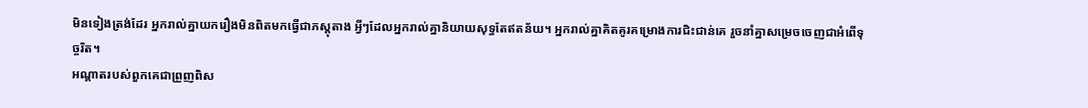មិនទៀងត្រង់ដែរ អ្នករាល់គ្នាយករឿងមិនពិតមកធ្វើជាភស្ដុតាង អ្វីៗដែលអ្នករាល់គ្នានិយាយសុទ្ធតែឥតន័យ។ អ្នករាល់គ្នាគិតគូរគម្រោងការជិះជាន់គេ រួចនាំគ្នាសម្រេចចេញជាអំពើទុច្ចរិត។
អណ្ដាតរបស់ពួកគេជាព្រួញពិស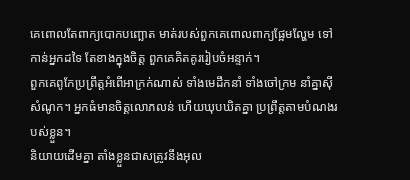គេពោលតែពាក្យបោកបញ្ឆោត មាត់របស់ពួកគេពោលពាក្យផ្អែមល្ហែម ទៅកាន់អ្នកដទៃ តែខាងក្នុងចិត្ត ពួកគេគិតគូររៀបចំអន្ទាក់។
ពួកគេពូកែប្រព្រឹត្តអំពើអាក្រក់ណាស់ ទាំងមេដឹកនាំ ទាំងចៅក្រម នាំគ្នាស៊ីសំណូក។ អ្នកធំមានចិត្តលោភលន់ ហើយឃុបឃិតគ្នា ប្រព្រឹត្តតាមបំណងរបស់ខ្លួន។
និយាយដើមគ្នា តាំងខ្លួនជាសត្រូវនឹងអុល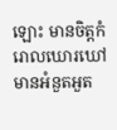ឡោះ មានចិត្ដកំរោលឃោរឃៅ មានអំនួតអួត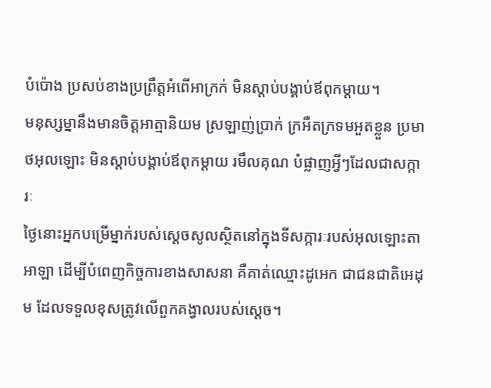បំប៉ោង ប្រសប់ខាងប្រព្រឹត្ដអំពើអាក្រក់ មិនស្ដាប់បង្គាប់ឪពុកម្ដាយ។
មនុស្សម្នានឹងមានចិត្ដអាត្មានិយម ស្រឡាញ់ប្រាក់ ក្រអឺតក្រទមអួតខ្លួន ប្រមាថអុលឡោះ មិនស្ដាប់បង្គាប់ឪពុកម្ដាយ រមឹលគុណ បំផ្លាញអ្វីៗដែលជាសក្ការៈ
ថ្ងៃនោះអ្នកបម្រើម្នាក់របស់ស្តេចសូលស្ថិតនៅក្នុងទីសក្ការៈរបស់អុលឡោះតាអាឡា ដើម្បីបំពេញកិច្ចការខាងសាសនា គឺគាត់ឈ្មោះដូអេក ជាជនជាតិអេដុម ដែលទទួលខុសត្រូវលើពួកគង្វាលរបស់ស្តេច។